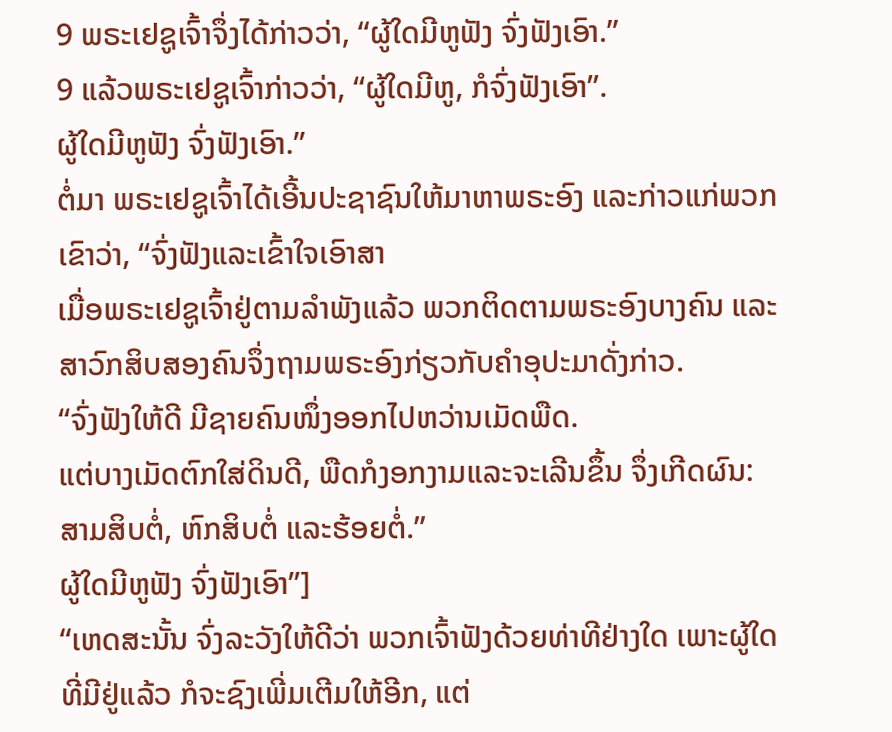9 ພຣະເຢຊູເຈົ້າຈຶ່ງໄດ້ກ່າວວ່າ, “ຜູ້ໃດມີຫູຟັງ ຈົ່ງຟັງເອົາ.”
9 ແລ້ວພຣະເຢຊູເຈົ້າກ່າວວ່າ, “ຜູ້ໃດມີຫູ, ກໍຈົ່ງຟັງເອົາ”.
ຜູ້ໃດມີຫູຟັງ ຈົ່ງຟັງເອົາ.”
ຕໍ່ມາ ພຣະເຢຊູເຈົ້າໄດ້ເອີ້ນປະຊາຊົນໃຫ້ມາຫາພຣະອົງ ແລະກ່າວແກ່ພວກເຂົາວ່າ, “ຈົ່ງຟັງແລະເຂົ້າໃຈເອົາສາ
ເມື່ອພຣະເຢຊູເຈົ້າຢູ່ຕາມລຳພັງແລ້ວ ພວກຕິດຕາມພຣະອົງບາງຄົນ ແລະສາວົກສິບສອງຄົນຈຶ່ງຖາມພຣະອົງກ່ຽວກັບຄຳອຸປະມາດັ່ງກ່າວ.
“ຈົ່ງຟັງໃຫ້ດີ ມີຊາຍຄົນໜຶ່ງອອກໄປຫວ່ານເມັດພືດ.
ແຕ່ບາງເມັດຕົກໃສ່ດິນດີ, ພືດກໍງອກງາມແລະຈະເລີນຂຶ້ນ ຈຶ່ງເກີດຜົນ: ສາມສິບຕໍ່, ຫົກສິບຕໍ່ ແລະຮ້ອຍຕໍ່.”
ຜູ້ໃດມີຫູຟັງ ຈົ່ງຟັງເອົາ”]
“ເຫດສະນັ້ນ ຈົ່ງລະວັງໃຫ້ດີວ່າ ພວກເຈົ້າຟັງດ້ວຍທ່າທີຢ່າງໃດ ເພາະຜູ້ໃດທີ່ມີຢູ່ແລ້ວ ກໍຈະຊົງເພີ່ມເຕີມໃຫ້ອີກ, ແຕ່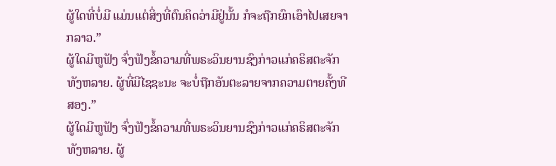ຜູ້ໃດທີ່ບໍ່ມີ ແມ່ນແຕ່ສິ່ງທີ່ຕົນຄິດວ່າມີຢູ່ນັ້ນ ກໍຈະຖືກຍົກເອົາໄປເສຍຈາກລາວ.”
ຜູ້ໃດມີຫູຟັງ ຈົ່ງຟັງຂໍ້ຄວາມທີ່ພຣະວິນຍານຊົງກ່າວແກ່ຄຣິສຕະຈັກທັງຫລາຍ. ຜູ້ທີ່ມີໄຊຊະນະ ຈະບໍ່ຖືກອັນຕະລາຍຈາກຄວາມຕາຍຄັ້ງທີສອງ.”
ຜູ້ໃດມີຫູຟັງ ຈົ່ງຟັງຂໍ້ຄວາມທີ່ພຣະວິນຍານຊົງກ່າວແກ່ຄຣິສຕະຈັກທັງຫລາຍ. ຜູ້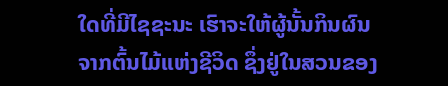ໃດທີ່ມີໄຊຊະນະ ເຮົາຈະໃຫ້ຜູ້ນັ້ນກິນຜົນຈາກຕົ້ນໄມ້ແຫ່ງຊີວິດ ຊຶ່ງຢູ່ໃນສວນຂອງ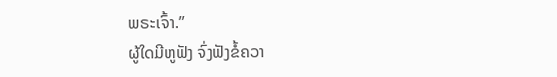ພຣະເຈົ້າ.”
ຜູ້ໃດມີຫູຟັງ ຈົ່ງຟັງຂໍ້ຄວາ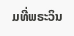ມທີ່ພຣະວິນ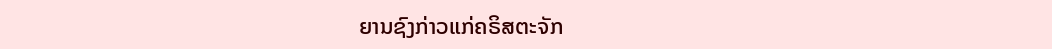ຍານຊົງກ່າວແກ່ຄຣິສຕະຈັກ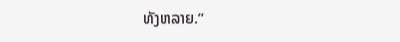ທັງຫລາຍ.”